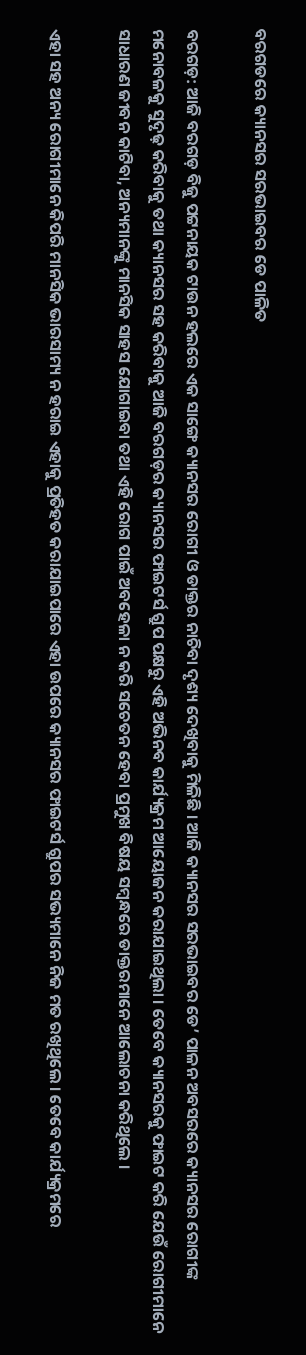ବରଗଡରେ କ୍ୟାନସର ସରଭାଇବର ଡେ ପାଳିତ

ବରଗଡ଼: ଆଜି ବରଗଡ଼ ବିଜୁ ପଟ୍ଟନାୟକ ଟାଉନ ହଲରେ ଏକ ସାଙ୍ଗେ କ୍ୟାନସର ରୋଗୀ ଓ ଡାକ୍ତର ନାଚିବା ଦୃଶ୍ୟ ଦେଖିବାକୁ ମିଳିଛି । ଆଜି କ୍ୟାନସର ସରଭାଇବର ଡେ’ ପାଳନ ଅବସରରେ କ୍ୟାନସର ରୋଗୀଙ୍କ ମନୋବଳକୁ ସୁଦୃଢ଼ କରିବାକୁ ତଥା କ୍ୟାନସର ସହ କରିବାକୁ ଆଜି ବରଗଡ଼ର କ୍ୟାନସର ଫାଇଟର୍ସ ଗ୍ରୁପ ପକ୍ଷରୁ ଏହି ଅଭିନବ କାର୍ଯ୍ୟକ୍ରମ ଆୟୋଜନ କରାଯାଇଥିଲା । ତେବେ କ୍ୟାନସରକୁ ଫାଇଟ କରି ଯେଉଁ ରୋଗୀମାନେ ସାଧାରଣ ଜୀବନ କାଟିବା, ଅନ୍ୟମାନଙ୍କୁ ମାନସିକ ସାହସ ଯୋଗାଇବା ତଥା ଏହି ରୋଗ ପାଇଁ ଅବହେଳା ନ କରି ସଚେତନ ହେବା ପ୍ରମୁଖ ବିଷୟ ସମ୍ବନ୍ଧରେ ଡାକ୍ତରମାନେ ଆଲୋଚନା କରିଥିଲେ ।

ଏହା ସହ ଅନ୍ୟ ରୋଗୀମାନେ କିପରି ମାନସିକ ଭାରସାମ୍ୟ ନ ହରାଇ ଏହାକୁ ପ୍ରତିହତ କରାଯାଇପାରେ ଏହା ଉପରେ କ୍ୟାନସର ଫାଇଟର୍ସ ଗ୍ରୁପର ସଭ୍ୟମାନେ ନିଜ ମତ ରଖିଥିଲେ । ତେବେ କାର୍ଯ୍ୟକ୍ରମରେ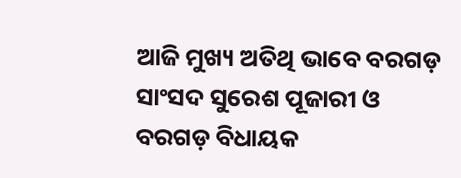ଆଜି ମୁଖ୍ୟ ଅତିଥି ଭାବେ ବରଗଡ଼ ସାଂସଦ ସୁରେଶ ପୂଜାରୀ ଓ ବରଗଡ଼ ବିଧାୟକ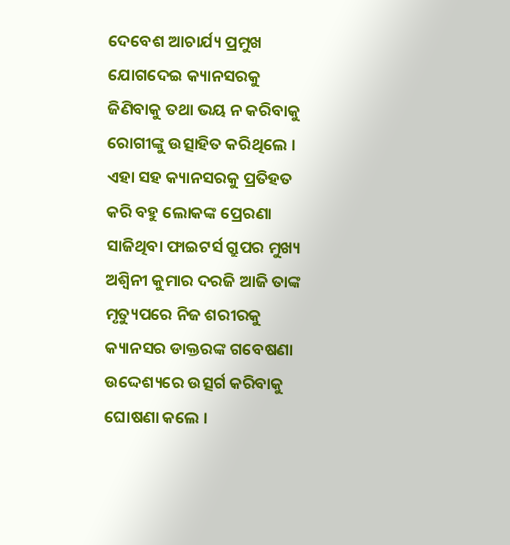ଦେବେଶ ଆଚାର୍ଯ୍ୟ ପ୍ରମୁଖ ଯୋଗଦେଇ କ୍ୟାନସରକୁ ଜିଣିବାକୁ ତଥା ଭୟ ନ କରିବାକୁ ରୋଗୀଙ୍କୁ ଉତ୍ସାହିତ କରିଥିଲେ । ଏହା ସହ କ୍ୟାନସରକୁ ପ୍ରତିହତ କରି ବହୁ ଲୋକଙ୍କ ପ୍ରେରଣା ସାଜିଥିବା ଫାଇଟର୍ସ ଗ୍ରୁପର ମୁଖ୍ୟ ଅଶ୍ୱିନୀ କୁମାର ଦରଜି ଆଜି ତାଙ୍କ ମୃତ୍ୟୁପରେ ନିଜ ଶରୀରକୁ କ୍ୟାନସର ଡାକ୍ତରଙ୍କ ଗବେଷଣା ଉଦ୍ଦେଶ୍ୟରେ ଉତ୍ସର୍ଗ କରିବାକୁ ଘୋଷଣା କଲେ ।